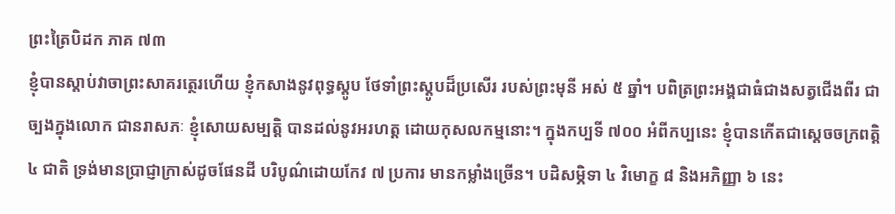ព្រះត្រៃបិដក ភាគ ៧៣
ខ្ញុំបានស្តាប់វាចាព្រះសាគរត្ថេរហើយ ខ្ញុំកសាងនូវពុទ្ធស្តូប ថែទាំព្រះស្តូបដ៏ប្រសើរ របស់ព្រះមុនី អស់ ៥ ឆ្នាំ។ បពិត្រព្រះអង្គជាធំជាងសត្វជើងពីរ ជាច្បងក្នុងលោក ជានរាសភៈ ខ្ញុំសោយសម្បត្តិ បានដល់នូវអរហត្ត ដោយកុសលកម្មនោះ។ ក្នុងកប្បទី ៧០០ អំពីកប្បនេះ ខ្ញុំបានកើតជាស្តេចចក្រពត្តិ ៤ ជាតិ ទ្រង់មានប្រាជ្ញាក្រាស់ដូចផែនដី បរិបូណ៌ដោយកែវ ៧ ប្រការ មានកម្លាំងច្រើន។ បដិសម្ភិទា ៤ វិមោក្ខ ៨ និងអភិញ្ញា ៦ នេះ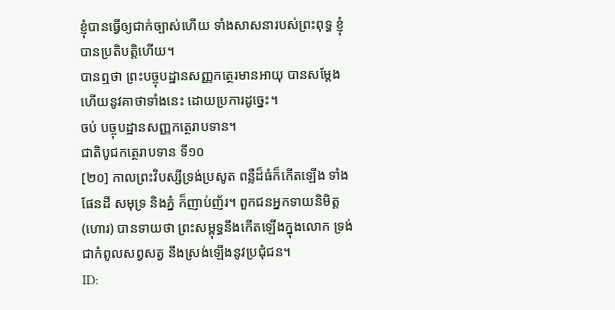ខ្ញុំបានធ្វើឲ្យជាក់ច្បាស់ហើយ ទាំងសាសនារបស់ព្រះពុទ្ធ ខ្ញុំបានប្រតិបត្តិហើយ។
បានឮថា ព្រះបច្ចុបដ្ឋានសញ្ញកត្ថេរមានអាយុ បានសម្តែងហើយនូវគាថាទាំងនេះ ដោយប្រការដូច្នេះ។
ចប់ បច្ចុបដ្ឋានសញ្ញកត្ថេរាបទាន។
ជាតិបូជកត្ថេរាបទាន ទី១០
[២០] កាលព្រះវិបស្សីទ្រង់ប្រសូត ពន្លឺដ៏ធំក៏កើតឡើង ទាំងផែនដី សមុទ្រ និងភ្នំ ក៏ញាប់ញ័រ។ ពួកជនអ្នកទាយនិមិត្ត (ហោរ) បានទាយថា ព្រះសម្ពុទ្ធនឹងកើតឡើងក្នុងលោក ទ្រង់ជាកំពូលសព្វសត្វ នឹងស្រង់ឡើងនូវប្រជុំជន។
ID: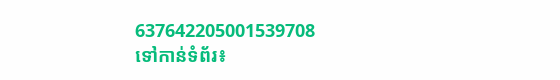637642205001539708
ទៅកាន់ទំព័រ៖